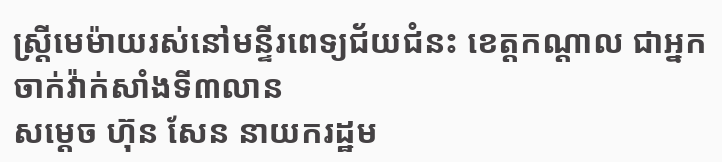ស្រ្តីមេម៉ាយរស់នៅមន្ទីរពេទ្យជ័យជំនះ ខេត្តកណ្តាល ជាអ្នកចាក់វ៉ាក់សាំងទី៣លាន
សម្តេច ហ៊ុន សែន នាយករដ្ឋម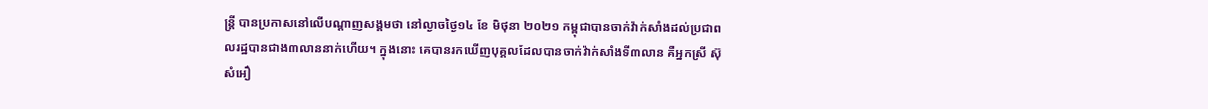ន្រ្តី បានប្រកាសនៅលើបណ្តាញសង្គមថា នៅល្ងាចថ្ងៃ១៤ ខែ មិថុនា ២០២១ កម្ពុជាបានចាក់វ៉ាក់សាំងដល់ប្រជាពលរដ្ឋបានជាង៣លាននាក់ហើយ។ ក្នុងនោះ គេបានរកឃើញបុគ្គលដែលបានចាក់វ៉ាក់សាំងទី៣លាន គឺអ្នកស្រី ស៊ុ សំអឿ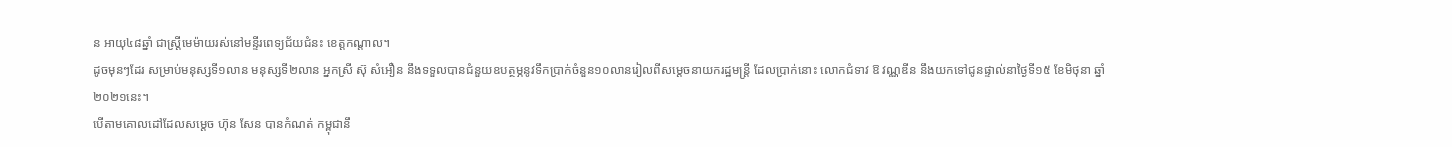ន អាយុ៤៨ឆ្នាំ ជាស្ត្រីមេម៉ាយរស់នៅមន្ទីរពេទ្យជ័យជំនះ ខេត្តកណ្តាល។
ដូចមុនៗដែរ សម្រាប់មនុស្សទី១លាន មនុស្សទី២លាន អ្នកស្រី ស៊ុ សំអឿន នឹងទទួលបានជំនួយឧបត្ថម្ភនូវទឹកប្រាក់ចំនួន១០លានរៀលពីសម្តេចនាយករដ្ឋមន្រ្តី ដែលប្រាក់នោះ លោកជំទាវ ឱ វណ្ណឌីន នឹងយកទៅជូនផ្ទាល់នាថ្ងៃទី១៥ ខែមិថុនា ឆ្នាំ២០២១នេះ។
បើតាមគោលដៅដែលសម្តេច ហ៊ុន សែន បានកំណត់ កម្ពុជានឹ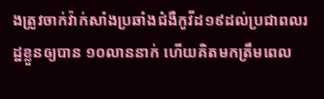ងត្រូវចាក់វ៉ាក់សាំងប្រឆាំងជំងឺកូវីដ១៩ដល់ប្រជាពលរដ្ឋខ្លួនឲ្យបាន ១០លាននាក់ ហើយគិតមកត្រឹមពេល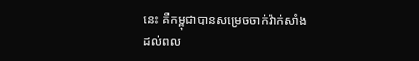នេះ គឺកម្ពុជាបានសម្រេចចាក់វ៉ាក់សាំងដល់ពល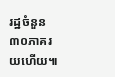រដ្ឋចំនួន ៣០ភាគរយហើយ៕